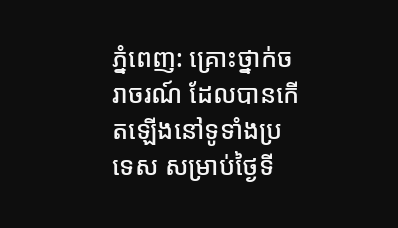ភ្នំពេញ: គ្រោះថ្នាក់ចរាចរណ៍ ដែលបានកើតឡើងនៅទូទាំងប្រទេស សម្រាប់ថ្ងៃទី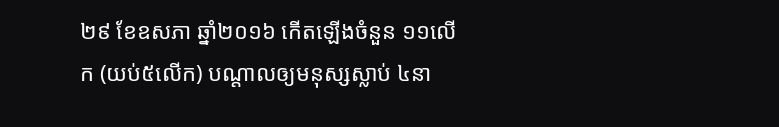២៩ ខែឧសភា ឆ្នាំ២០១៦ កើតឡើងចំនួន ១១លើក (យប់៥លើក) បណ្តាលឲ្យមនុស្សស្លាប់ ៤នា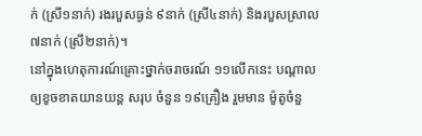ក់ (ស្រី១នាក់) រងរបួសធ្ងន់ ៩នាក់ (ស្រី៤នាក់) និងរបួសស្រាល ៧នាក់ (ស្រី២នាក់)។
នៅក្នុងហេតុការណ៍គ្រោះថ្នាក់ចរាចរណ៍ ១១លើកនេះ បណ្តាលឲ្យខូចខាតយានយន្ត សរុប ចំនួន ១៩គ្រឿង រួមមាន ម៉ូតូចំនួ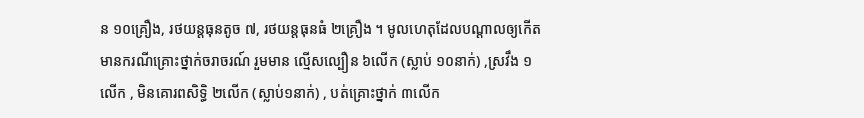ន ១០គ្រឿង, រថយន្តធុនតូច ៧, រថយន្តធុនធំ ២គ្រឿង ។ មូលហេតុដែលបណ្តាលឲ្យកើតមានករណីគ្រោះថ្នាក់ចរាចរណ៍ រួមមាន ល្មើសល្បឿន ៦លើក (ស្លាប់ ១០នាក់) ,ស្រវឹង ១លើក , មិនគោរពសិទ្ធិ ២លើក (ស្លាប់១នាក់) , បត់គ្រោះថ្នាក់ ៣លើក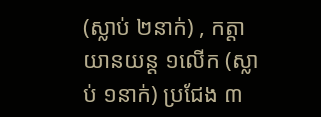(ស្លាប់ ២នាក់) , កត្តាយានយន្ត ១លើក (ស្លាប់ ១នាក់) ប្រជែង ៣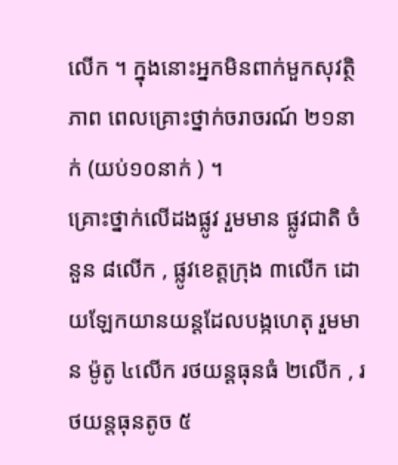លើក ។ ក្នុងនោះអ្នកមិនពាក់មួកសុវត្ថិភាព ពេលគ្រោះថ្នាក់ចរាចរណ៍ ២១នាក់ (យប់១០នាក់ ) ។
គ្រោះថ្នាក់លើដងផ្លូវ រួមមាន ផ្លូវជាតិ ចំនួន ៨លើក , ផ្លូវខេត្តក្រុង ៣លើក ដោយឡែកយានយន្តដែលបង្កហេតុ រួមមាន ម៉ូតូ ៤លើក រថយន្តធុនធំ ២លើក , រថយន្តធុនតូច ៥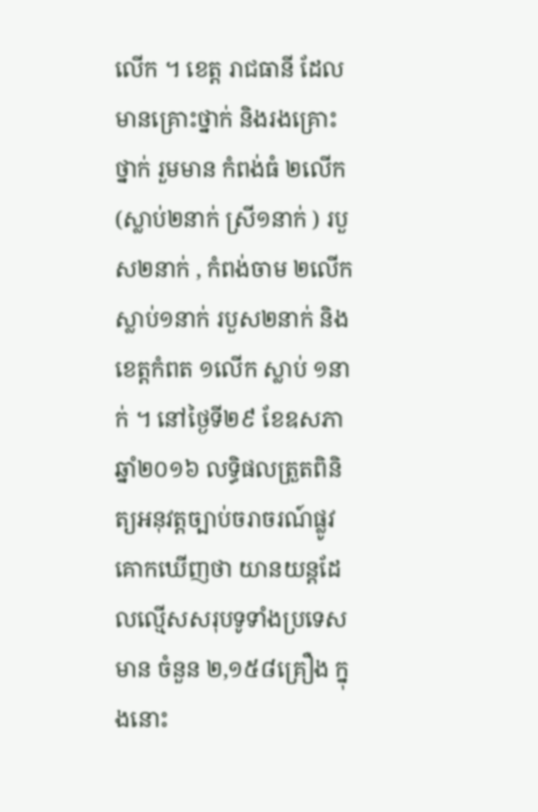លើក ។ ខេត្ត រាជធានី ដែលមានគ្រោះថ្នាក់ និងរងគ្រោះថ្នាក់ រួមមាន កំពង់ធំ ២លើក(ស្លាប់២នាក់ ស្រី១នាក់ ) របួស២នាក់ , កំពង់ចាម ២លើក ស្លាប់១នាក់ របួស២នាក់ និងខេត្តកំពត ១លើក ស្លាប់ ១នាក់ ។ នៅថ្ងៃទី២៩ ខែឧសភា ឆ្នាំ២០១៦ លទ្ធិផលត្រួតពិនិត្យអនុវត្តច្បាប់ចរាចរណ៍ផ្លូវគោកឃើញថា យានយន្តដែលល្មើសសរុបទូទាំងប្រទេសមាន ចំនួន ២,១៥៨គ្រឿង ក្នុងនោះ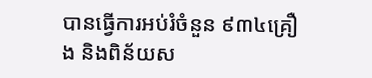បានធ្វើការអប់រំចំនួន ៩៣៤គ្រឿង និងពិន័យស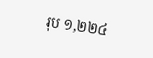រុប ១,២២៤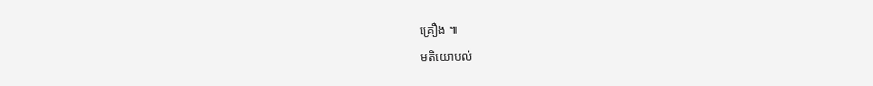គ្រឿង ៕
មតិយោបល់